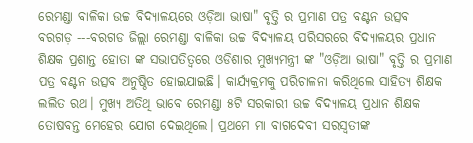ରେମଣ୍ଡା ବାଳିକା ଉଚ୍ଚ ବିଦ୍ୟାଳୟରେ ଓଡ଼ିଆ ଭାଷା" ବୃତ୍ତି ର ପ୍ରମାଣ ପତ୍ର ବଣ୍ଟନ ଉତ୍ସବ
ବରଗଡ଼ ---ବରଗଡ ଜିଲ୍ଲା ରେମଣ୍ଡା ବାଳିକା ଉଚ୍ଚ ବିଦ୍ୟାଳୟ ପରିସରରେ ବିଦ୍ୟାଳୟର ପ୍ରଧାନ ଶିକ୍ଷକ ପ୍ରଶାନ୍ତ ହୋତା ଙ୍କ ସଭାପତିତ୍ବରେ ଓଡିଶାର ମୁଖ୍ୟମନ୍ତ୍ରୀ ଙ୍କ "ଓଡ଼ିଆ ଭାଷା" ବୃତ୍ତି ର ପ୍ରମାଣ ପତ୍ର ବଣ୍ଟନ ଉତ୍ସବ ଅନୁଷ୍ଠିତ ହୋଇଯାଇଛି। କାର୍ଯ୍ୟକ୍ରମକୁ ପରିଚାଳନା କରିଥିଲେ ସାହିତ୍ୟ ଶିକ୍ଷକ ଲଲିତ ରଥ। ମୁଖ୍ୟ ଅତିଥି ଭାବେ ରେମଣ୍ଡା ୫ଟି ସରକାରୀ ଉଚ୍ଚ ବିଦ୍ୟାଳୟ ପ୍ରଧାନ ଶିକ୍ଷକ ତୋଷବନ୍ତ ମେହେର ଯୋଗ ଦେଇଥିଲେ। ପ୍ରଥମେ ମା ବାଗଦେବୀ ସରସ୍ଵତୀଙ୍କ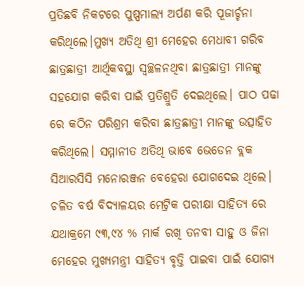ପ୍ରତିଛବି ନିକଟରେ ପୁଷ୍ପମାଲ୍ଯ ଅର୍ପଣ କରି ପୂଜାର୍ଚ୍ଚନା କରିଥିଲେ।ମୁଖ୍ୟ ଅତିଥି ଶ୍ରୀ ମେହେର ମେଧାବୀ ଗରିବ ଛାତ୍ରଛାତ୍ରୀ ଆର୍ଥିକବସ୍ଥା ସ୍ଵଚ୍ଛଳନଥିବା ଛାତ୍ରଛାତ୍ରୀ ମାନଙ୍କୁ ସହଯୋଗ କରିବା ପାଇଁ ପ୍ରତିଶ୍ରୁତି ଦେଇଥିଲେ। ପାଠ ପଢା ରେ କଠିନ ପରିଶ୍ରମ କରିବା ଛାତ୍ରଛାତ୍ରୀ ମାନଙ୍କୁ ଉତ୍ସାହିତ କରିଥିଲେ। ସମ୍ମାନୀତ ଅତିଥି ଭାବେ ଭେଡେନ ବ୍ଲକ ସିଆରସିସି ମନୋରଞ୍ଜନ ବେହେରା ଯୋଗଦେଇ ଥିଲେ। ଚଳିତ ବର୍ଷ ବିଦ୍ୟାଳୟର ମେଟ୍ରିକ ପରୀକ୍ଷା ସାହିତ୍ୟ ରେ ଯଥାକ୍ରମେ ୯୩,୯୪ % ମାର୍କ ରଖି ତନବୀ ସାହୁ ଓ ଜିନା ମେହେର ମୁଖ୍ୟମନ୍ତ୍ରୀ ସାହିତ୍ୟ ବୃତ୍ତି ପାଇବା ପାଇଁ ଯୋଗ୍ୟ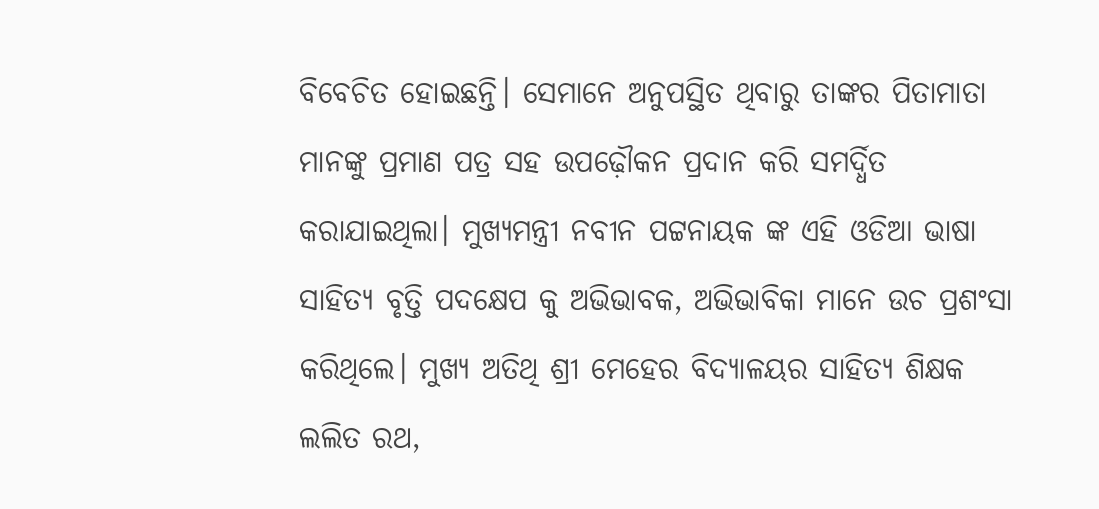ବିବେଚିତ ହୋଇଛନ୍ତି। ସେମାନେ ଅନୁପସ୍ଥିତ ଥିବାରୁ ତାଙ୍କର ପିତାମାତା ମାନଙ୍କୁ ପ୍ରମାଣ ପତ୍ର ସହ ଉପଢ଼ୌକନ ପ୍ରଦାନ କରି ସମର୍ଦ୍ଧିତ କରାଯାଇଥିଲା। ମୁଖ୍ୟମନ୍ତ୍ରୀ ନବୀନ ପଟ୍ଟନାୟକ ଙ୍କ ଏହି ଓଡିଆ ଭାଷା ସାହିତ୍ୟ ବୃତ୍ତି ପଦକ୍ଷେପ କୁ ଅଭିଭାବକ, ଅଭିଭାବିକା ମାନେ ଉଚ ପ୍ରଶଂସା କରିଥିଲେ। ମୁଖ୍ୟ ଅତିଥି ଶ୍ରୀ ମେହେର ବିଦ୍ୟାଳୟର ସାହିତ୍ୟ ଶିକ୍ଷକ ଲଲିତ ରଥ,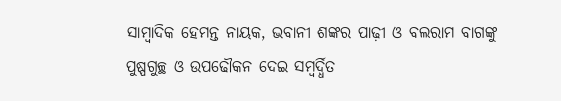ସାମ୍ବାଦିକ ହେମନ୍ତ ନାୟକ, ଭବାନୀ ଶଙ୍କର ପାଢ଼ୀ ଓ ବଲରାମ ବାଗଙ୍କୁ ପୁଷ୍ପଗୁଚ୍ଛ ଓ ଉପଢୌକନ ଦେଇ ସମ୍ବର୍ଦ୍ଧିତ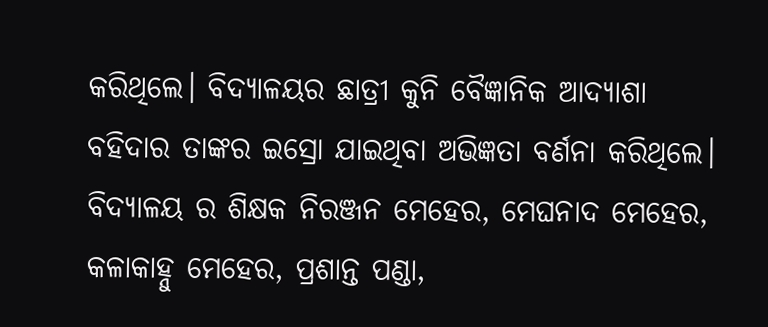କରିଥିଲେ। ବିଦ୍ୟାଳୟର ଛାତ୍ରୀ କୁନି ବୈଜ୍ଞାନିକ ଆଦ୍ୟାଶା ବହିଦାର ତାଙ୍କର ଇସ୍ରୋ ଯାଇଥିବା ଅଭିଜ୍ଞତା ବର୍ଣନା କରିଥିଲେ। ବିଦ୍ୟାଳୟ ର ଶିକ୍ଷକ ନିରଞ୍ଜନ ମେହେର, ମେଘନାଦ ମେହେର, କଳାକାହ୍ନୁ ମେହେର, ପ୍ରଶାନ୍ତ ପଣ୍ଡା,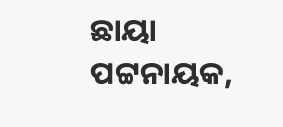ଛାୟା ପଟ୍ଟନାୟକ,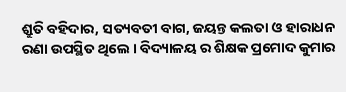ଶ୍ରୁତି ବହିଦାର, ସତ୍ୟବତୀ ବାଗ, ଜୟନ୍ତ କଲତା ଓ ହାରାଧନ ରଣା ଉପସ୍ଥିତ ଥିଲେ । ବିଦ୍ୟାଳୟ ର ଶିକ୍ଷକ ପ୍ରମୋଦ କୁମାର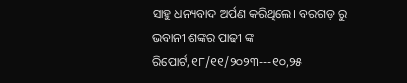ସାହୁ ଧନ୍ୟବାଦ ଅର୍ପଣ କରିଥିଲେ। ବରଗଡ଼ ରୁ ଭବାନୀ ଶଙ୍କର ପାଢୀ ଙ୍କ ରିପୋର୍ଟ,୧୮/୧୧/୨୦୨୩---୧୦,୨୫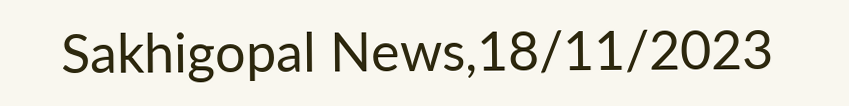Sakhigopal News,18/11/2023